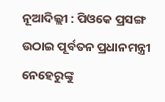ନୂଆଦିଲ୍ଲୀ : ପିଓକେ ପ୍ରସଙ୍ଗ ଉଠାଇ ପୂର୍ବତନ ପ୍ରଧାନମନ୍ତ୍ରୀ ନେହେରୁଙ୍କୁ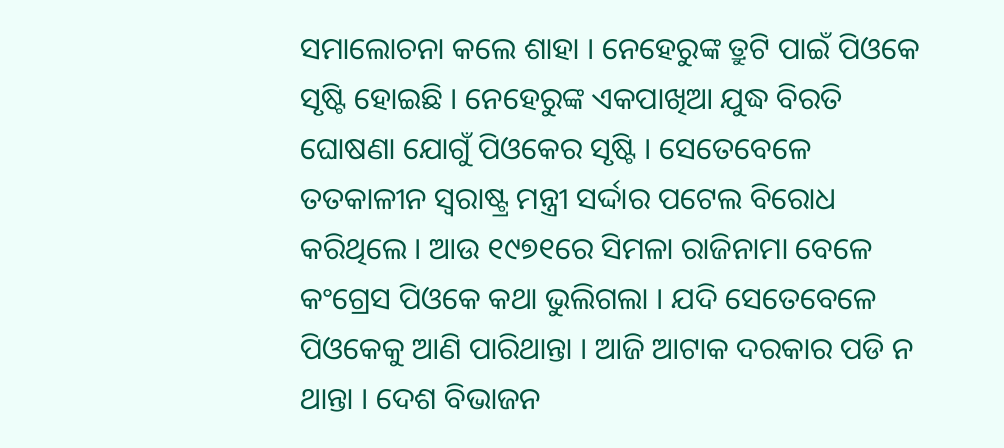ସମାଲୋଚନା କଲେ ଶାହା । ନେହେରୁଙ୍କ ତ୍ରୁଟି ପାଇଁ ପିଓକେ ସୃଷ୍ଟି ହୋଇଛି । ନେହେରୁଙ୍କ ଏକପାଖିଆ ଯୁଦ୍ଧ ବିରତି ଘୋଷଣା ଯୋଗୁଁ ପିଓକେର ସୃଷ୍ଟି । ସେତେବେଳେ ତତକାଳୀନ ସ୍ୱରାଷ୍ଟ୍ର ମନ୍ତ୍ରୀ ସର୍ଦ୍ଦାର ପଟେଲ ବିରୋଧ କରିଥିଲେ । ଆଉ ୧୯୭୧ରେ ସିମଳା ରାଜିନାମା ବେଳେ କଂଗ୍ରେସ ପିଓକେ କଥା ଭୁଲିଗଲା । ଯଦି ସେତେବେଳେ ପିଓକେକୁ ଆଣି ପାରିଥାନ୍ତା । ଆଜି ଆଟାକ ଦରକାର ପଡି ନ ଥାନ୍ତା । ଦେଶ ବିଭାଜନ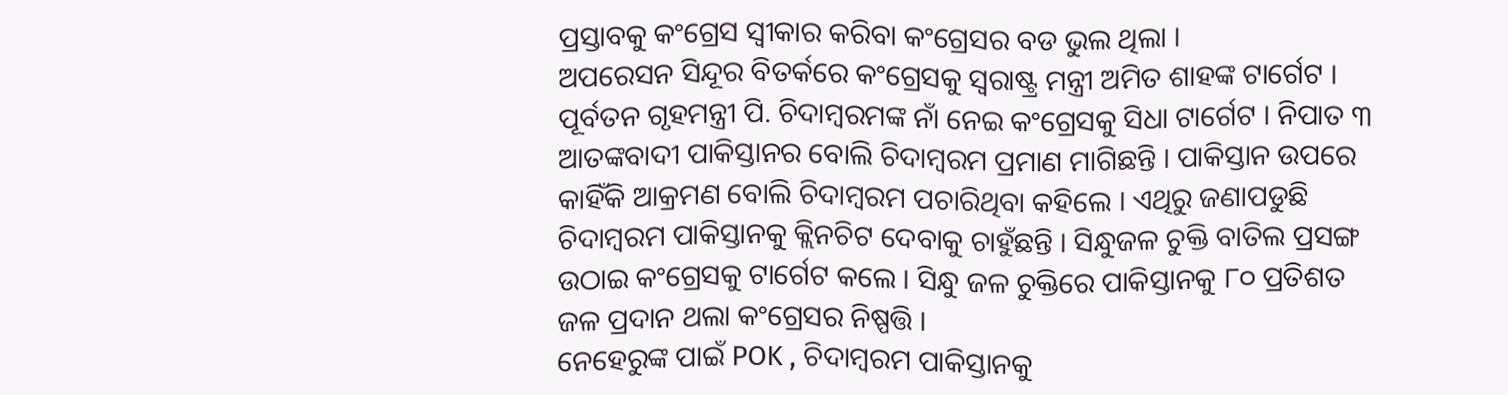ପ୍ରସ୍ତାବକୁ କଂଗ୍ରେସ ସ୍ୱୀକାର କରିବା କଂଗ୍ରେସର ବଡ ଭୁଲ ଥିଲା ।
ଅପରେସନ ସିନ୍ଦୂର ବିତର୍କରେ କଂଗ୍ରେସକୁ ସ୍ୱରାଷ୍ଟ୍ର ମନ୍ତ୍ରୀ ଅମିତ ଶାହଙ୍କ ଟାର୍ଗେଟ । ପୂର୍ବତନ ଗୃହମନ୍ତ୍ରୀ ପି. ଚିଦାମ୍ବରମଙ୍କ ନାଁ ନେଇ କଂଗ୍ରେସକୁ ସିଧା ଟାର୍ଗେଟ । ନିପାତ ୩ ଆତଙ୍କବାଦୀ ପାକିସ୍ତାନର ବୋଲି ଚିଦାମ୍ବରମ ପ୍ରମାଣ ମାଗିଛନ୍ତି । ପାକିସ୍ତାନ ଉପରେ କାହିଁକି ଆକ୍ରମଣ ବୋଲି ଚିଦାମ୍ବରମ ପଚାରିଥିବା କହିଲେ । ଏଥିରୁ ଜଣାପଡୁଛି ଚିଦାମ୍ବରମ ପାକିସ୍ତାନକୁ କ୍ଲିନଚିଟ ଦେବାକୁ ଚାହୁଁଛନ୍ତି । ସିନ୍ଧୁଜଳ ଚୁକ୍ତି ବାତିଲ ପ୍ରସଙ୍ଗ ଉଠାଇ କଂଗ୍ରେସକୁ ଟାର୍ଗେଟ କଲେ । ସିନ୍ଧୁ ଜଳ ଚୁକ୍ତିରେ ପାକିସ୍ତାନକୁ ୮୦ ପ୍ରତିଶତ ଜଳ ପ୍ରଦାନ ଥଲା କଂଗ୍ରେସର ନିଷ୍ପତ୍ତି ।
ନେହେରୁଙ୍କ ପାଇଁ POK , ଚିଦାମ୍ବରମ ପାକିସ୍ତାନକୁ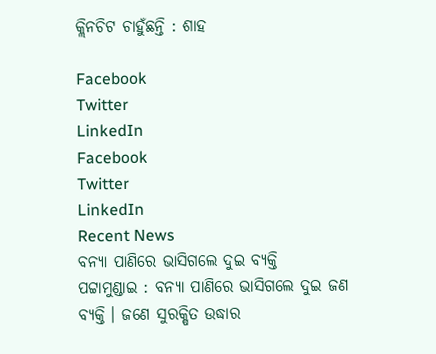କ୍ଲିନଚିଟ ଚାହୁଁଛନ୍ତି : ଶାହ

Facebook
Twitter
LinkedIn
Facebook
Twitter
LinkedIn
Recent News
ବନ୍ୟା ପାଣିରେ ଭାସିଗଲେ ଦୁଇ ବ୍ୟକ୍ତି
ପଟ୍ଟାମୁଣ୍ଡାଇ : ବନ୍ୟା ପାଣିରେ ଭାସିଗଲେ ଦୁଇ ଜଣ ବ୍ୟକ୍ତି । ଜଣେ ସୁରକ୍ଷିତ ଉଦ୍ଧାର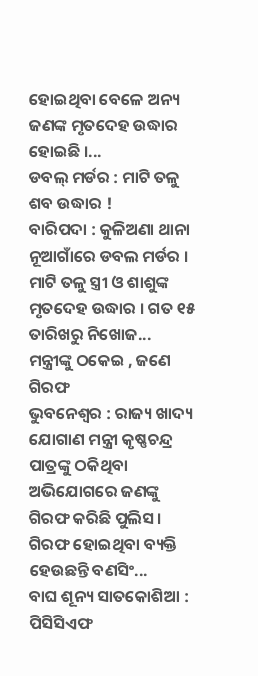ହୋଇଥିବା ବେଳେ ଅନ୍ୟ ଜଣଙ୍କ ମୃତଦେହ ଉଦ୍ଧାର ହୋଇଛି ।...
ଡବଲ୍ ମର୍ଡର : ମାଟି ତଳୁ ଶବ ଉଦ୍ଧାର !
ବାରିପଦା : କୁଳିଅଣା ଥାନା ନୂଆଗାଁରେ ଡବଲ ମର୍ଡର । ମାଟି ତଳୁ ସ୍ତ୍ରୀ ଓ ଶାଶୁଙ୍କ ମୃତଦେହ ଉଦ୍ଧାର । ଗତ ୧୫ ତାରିଖରୁ ନିଖୋଜ...
ମନ୍ତ୍ରୀଙ୍କୁ ଠକେଇ , ଜଣେ ଗିରଫ
ଭୁବନେଶ୍ୱର : ରାଜ୍ୟ ଖାଦ୍ୟ ଯୋଗାଣ ମନ୍ତ୍ରୀ କୃଷ୍ଣଚନ୍ଦ୍ର ପାତ୍ରଙ୍କୁ ଠକିଥିବା ଅଭିଯୋଗରେ ଜଣଙ୍କୁ ଗିରଫ କରିଛି ପୁଲିସ । ଗିରଫ ହୋଇଥିବା ବ୍ୟକ୍ତି ହେଉଛନ୍ତି ବଣସିଂ...
ବାଘ ଶୂନ୍ୟ ସାତକୋଶିଆ : ପିସିସିଏଫ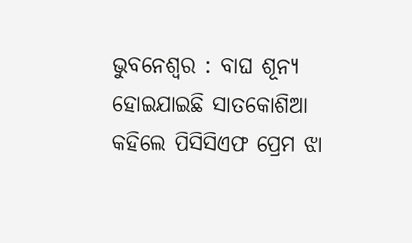ଭୁବନେଶ୍ୱର : ବାଘ ଶୂନ୍ୟ ହୋଇଯାଇଛି ସାତକୋଶିଆ କହିଲେ ପିସିସିଏଫ ପ୍ରେମ ଝା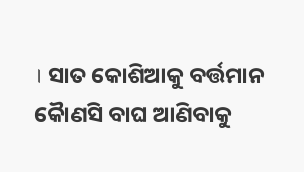। ସାତ କୋଶିଆକୁ ବର୍ତ୍ତମାନ କୈାଣସି ବାଘ ଆଣିବାକୁ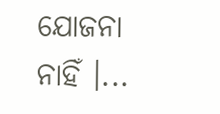ଯୋଜନା ନାହିଁ ।...